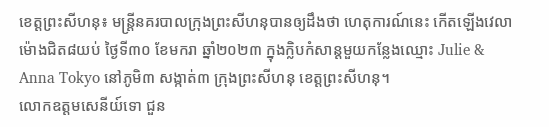ខេត្តព្រះសីហនុ៖ មន្ត្រីនគរបាលក្រុងព្រះសីហនុបានឲ្យដឹងថា ហេតុការណ៍នេះ កើតឡើងវេលាម៉ោងជិត៨យប់ ថ្ងៃទី៣០ ខែមករា ឆ្នាំ២០២៣ ក្នុងក្លិបកំសាន្តមួយកន្លែងឈ្មោះ Julie & Anna Tokyo នៅភូមិ៣ សង្កាត់៣ ក្រុងព្រះសីហនុ ខេត្តព្រះសីហនុ។
លោកឧត្តមសេនីយ៍ទោ ជួន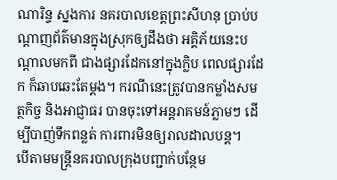ណារិន្ទ ស្នងការ នគរបាលខេត្តព្រះសីហនុ ប្រាប់បណ្តាញព័ត៌មានក្នុងស្រុកឲ្យដឹងថា អគ្គិភ័យនេះបណ្តាលមកពី ជាងផ្សារដែកនៅក្នុងក្លិប ពេលផ្សារដែក ក៏ឆាបឆេះតែម្តង។ ករណីនេះត្រូវបានកម្លាំងសមត្ថកិច្ច និងអាជ្ញាធរ បានចុះទៅអន្តរាគមន៍ភ្លាមៗ ដើម្បីបាញ់ទឹកពន្លត់ ការពារមិនឲ្យរាលដាលបន្ត។
បើតាមមន្ត្រីនគរបាលក្រុងបញ្ជាក់បន្ថែម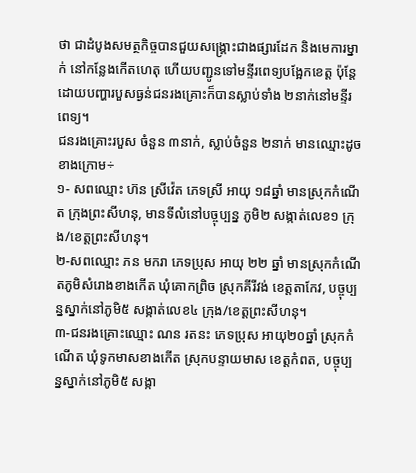ថា ជាដំបូងសមត្ថកិច្ចបានជួយសង្គ្រោះជាងផ្សារដែក និងមេការម្នាក់ នៅកន្លែងកើតហេតុ ហើយបញ្ជូនទៅមន្ទីរពេទ្យបង្អែកខេត្ត ប៉ុន្តែដោយបញ្ហារបួសធ្ងន់ជនរងគ្រោះក៏បានស្លាប់ទាំង ២នាក់នៅមន្ទីរពេទ្យ។
ជនរងគ្រោះរបួស ចំនួន ៣នាក់, ស្លាប់ចំនួន ២នាក់ មានឈ្មោះដូចខាងក្រោម÷
១- សពឈ្មោះ ហ៊ន ស្រីវ៉េត ភេទស្រី អាយុ ១៨ឆ្នាំ មានស្រុកកំណេីត ក្រុងព្រះសីហនុ, មានទីលំនៅបច្ចុប្បន្ន ភូមិ២ សង្កាត់លេខ១ ក្រុង/ខេត្តព្រះសីហនុ។
២-សពឈ្មោះ ភន មករា ភេទប្រុស អាយុ ២២ ឆ្នាំ មានស្រុកកំណេីតភូមិសំរោងខាងកេីត ឃុំគោកព្រិច ស្រុកគីរីវង់ ខេត្តតាកែវ, បច្ចុប្បន្នស្នាក់នៅភូមិ៥ សង្កាត់លេខ៤ ក្រុង/ខេត្តព្រះសីហនុ។
៣-ជនរងគ្រោះឈ្មោះ ណន រតនះ ភេទប្រុស អាយុ២០ឆ្នាំ ស្រុកកំណេីត ឃុំទូកមាសខាងកេីត ស្រុកបន្ទាយមាស ខេត្តកំពត, បច្ចុប្បន្នស្នាក់នៅភូមិ៥ សង្កា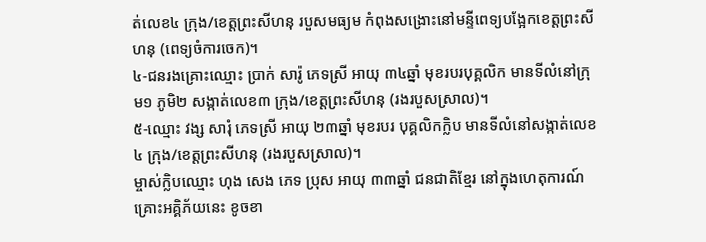ត់លេខ៤ ក្រុង/ខេត្តព្រះសីហនុ របួសមធ្យម កំពុងសង្រោះនៅមន្ទីពេទ្យបង្អែកខេត្តព្រះសីហនុ (ពេទ្យចំការចេក)។
៤-ជនរងគ្រោះឈ្មោះ ប្រាក់ សារ៉ូ ភេទស្រី អាយុ ៣៤ឆ្នាំ មុខរបរបុគ្គលិក មានទីលំនៅក្រុម១ ភូមិ២ សង្កាត់លេខ៣ ក្រុង/ខេត្តព្រះសីហនុ (រងរបួសស្រាល)។
៥-ឈ្មោះ វង្ស សារុំ ភេទស្រី អាយុ ២៣ឆ្នាំ មុខរបរ បុគ្គលិកក្លិប មានទីលំនៅសង្កាត់លេខ៤ ក្រុង/ខេត្តព្រះសីហនុ (រងរបួសស្រាល)។
ម្ចាស់ក្លិបឈ្មោះ ហុង សេង ភេទ ប្រុស អាយុ ៣៣ឆ្នាំ ជនជាតិខ្មែរ នៅក្នុងហេតុការណ៍គ្រោះអគ្គិភ័យនេះ ខូចខា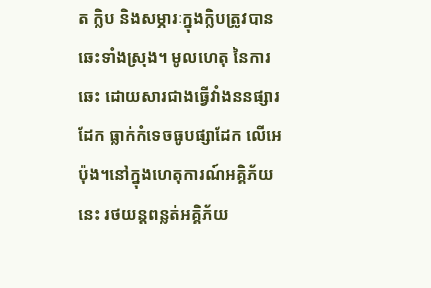ត ក្លិប និងសម្ភារៈក្នុងក្លិបត្រូវបានឆេះទាំងស្រុង។ មូលហេតុ នៃការឆេះ ដោយសារជាងធ្វើវាំងននផ្សារដែក ធ្លាក់កំទេចធូបផ្សាដែក លើអេប៉ុង។នៅក្នុងហេតុការណ៍អគ្គិភ័យនេះ រថយន្តពន្លត់អគ្គិភ័យ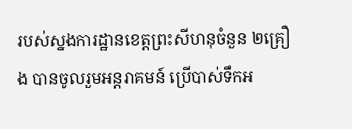របស់ស្នងការដ្ឋានខេត្តព្រះសីហនុចំនួន ២គ្រឿង បានចូលរួមអន្តរាគមន៍ ប្រើបាស់ទឹកអ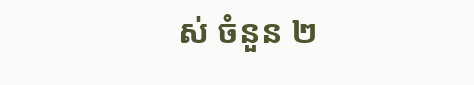ស់ ចំនួន ២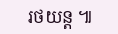រថយន្ត ៕